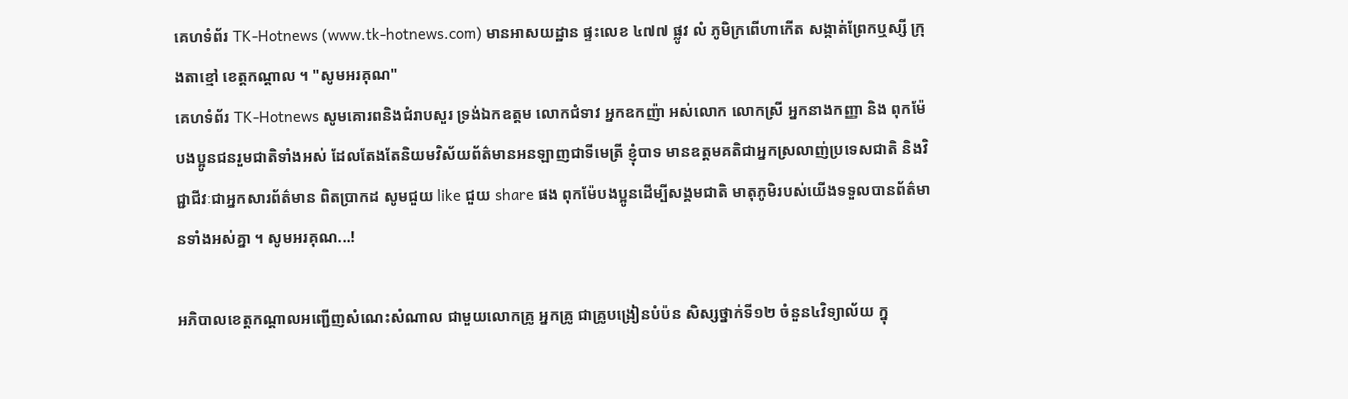គេហទំព័រ TK-Hotnews (www.tk-hotnews.com) មានអាសយដ្ឋាន ផ្ទះលេខ ៤៧៧ ផ្លូវ លំ ភូមិក្រពើហាកើត សង្កាត់ព្រែកឬស្សី ក្រុងតាខ្មៅ ខេត្តកណ្តាល ។ "សូមអរគុណ"
គេហទំព័រ TK-Hotnews សូមគោរពនិងជំរាបសួរ ទ្រង់ឯកឧត្តម លោកជំទាវ អ្នកឧកញ៉ា អស់លោក លោកស្រី អ្នកនាងកញ្ញា និង ពុកម៉ែបងប្អូនជនរួមជាតិទាំងអស់ ដែលតែងតែនិយមវិស័យព័ត៌មានអនឡាញជាទីមេត្រី ខ្ញុំបាទ មានឧត្តមគតិជាអ្នកស្រលាញ់ប្រទេសជាតិ និងវិជ្ជាជីវៈជាអ្នកសារព័ត៌មាន ពិតប្រាកដ សូមជួយ like ជួយ share ផង ពុកម៉ែបងប្អូនដើម្បីសង្គមជាតិ មាតុភូមិរបស់យើងទទួលបានព័ត៌មានទាំងអស់គ្នា ។ សូមអរគុណ...!

អភិបាលខេត្តកណ្ដាលអញ្ជើញសំណេះសំណាល ជាមួយលោកគ្រូ អ្នកគ្រូ ជាគ្រូបង្រៀនបំប៉ន សិស្សថ្នាក់ទី១២ ចំនួន៤វិទ្យាល័យ ក្នុ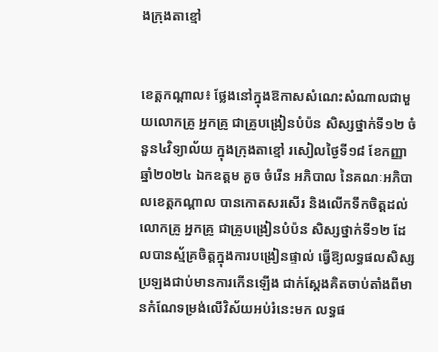ងក្រុងតាខ្មៅ


ខេត្តកណ្ដាល៖ ថ្លែងនៅក្នុងឱកាសសំណេះសំណាលជាមួយលោកគ្រូ អ្នកគ្រូ ជាគ្រូបង្រៀនបំប៉ន សិស្សថ្នាក់ទី១២ ចំនួន៤វិទ្យាល័យ ក្នុងក្រុងតាខ្មៅ រសៀលថ្ងៃទី១៨ ខែកញ្ញា ឆ្នាំ២០២៤ ឯកឧត្តម គួច ចំរើន អភិបាល នៃគណៈអភិបាលខេត្តកណ្តាល បានកោតសរសើរ និងលើកទឹកចិត្តដល់ លោកគ្រូ អ្នកគ្រូ ជាគ្រូបង្រៀនបំប៉ន សិស្សថ្នាក់ទី១២ ដែលបានស្ម័គ្រចិត្តក្នុងការបង្រៀនផ្ទាល់ ធ្វើឱ្យលទ្ធផលសិស្សប្រឡងជាប់មានការកើនឡើង ជាក់ស្ដែងគិតចាប់តាំងពីមានកំណែទម្រង់លើវិស័យអប់រំនេះមក លទ្ធផ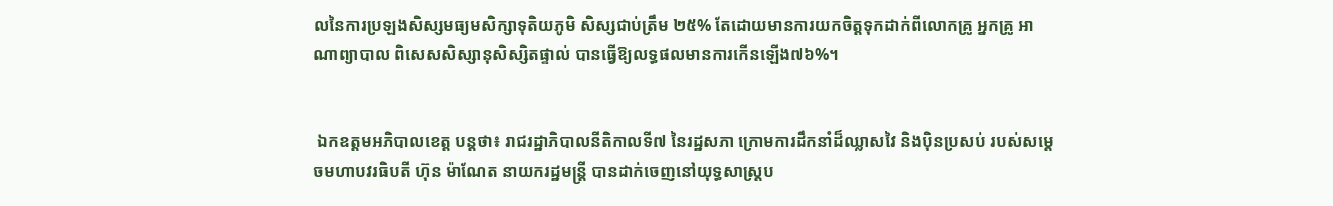លនៃការប្រឡងសិស្សមធ្យមសិក្សាទុតិយភូមិ សិស្សជាប់ត្រឹម ២៥% តែដោយមានការយកចិត្តទុកដាក់ពីលោកគ្រូ អ្នកគ្រូ អាណាព្យាបាល ពិសេសសិស្សានុសិស្សិតផ្ទាល់ បានធ្វើឱ្យលទ្ធផលមានការកើនឡើង៧៦%។


 ឯកឧត្តមអភិបាលខេត្ត បន្តថា៖ រាជរដ្ឋាភិបាលនីតិកាលទី៧ នៃរដ្ឋសភា ក្រោមការដឹកនាំដ៏ឈ្លាសវៃ និងប៉ិនប្រសប់ របស់សម្ដេចមហាបវរធិបតី ហ៊ុន ម៉ាណែត នាយករដ្ឋមន្ត្រី បានដាក់ចេញនៅយុទ្ធសាស្ត្រប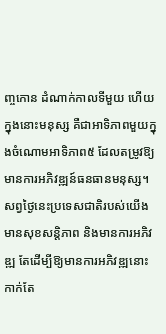ញ្ចកោន ដំណាក់កាលទីមួយ ហើយក្នុងនោះមនុស្ស គឺជាអាទិភាពមួយក្នុងចំណោមអាទិភាព៥ ដែលតម្រូវឱ្យមានការអភិវឌ្ឍន៍ធនធានមនុស្ស។ សព្វថ្ងៃនេះប្រទេសជាតិរបស់យើងមានសុខសន្តិភាព និងមានការអភិវឌ្ឍ តែដើម្បីឱ្យមានការអភិវឌ្ឍនោះ កាក់តែ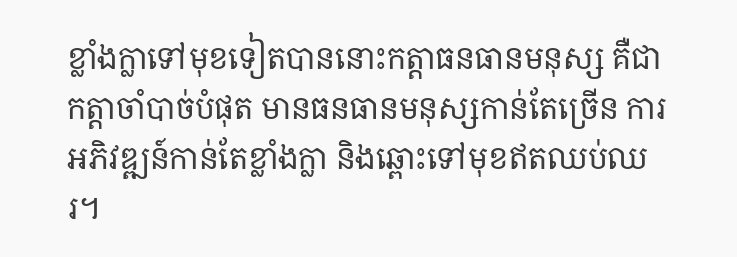ខ្លាំងក្លាទៅមុខទៀតបាននោះកត្តាធនធានមនុស្ស គឺជាកត្តាចាំបាច់បំផុត មានធនធានមនុស្សកាន់តែច្រើន ការអភិវឌ្ឍន៍កាន់តែខ្លាំងក្លា និងឆ្ពោះទៅមុខឥតឈប់ឈរ។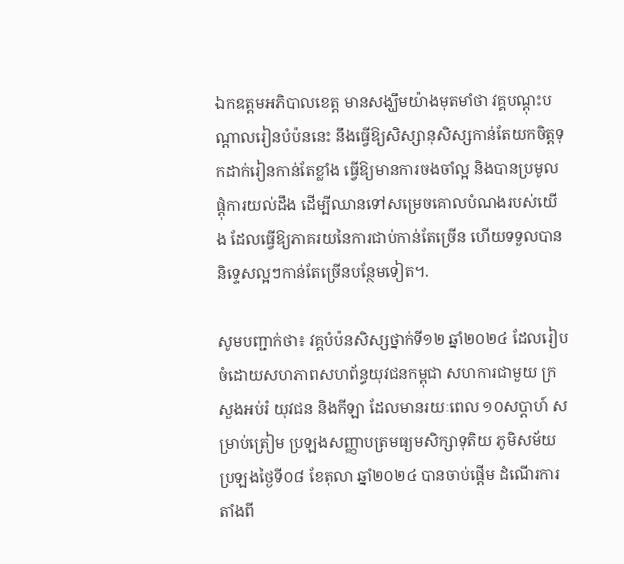ឯកឧត្តមអភិបាលខេត្ត មានសង្ឃឹមយ៉ាងមុតមាំថា វគ្គបណ្ដុះបណ្ដាលរៀនបំប៉ននេះ នឹងធ្វើឱ្យសិស្សានុសិស្សកាន់តែយកចិត្តទុកដាក់រៀនកាន់តែខ្លាំង ធ្វើឱ្យមានការចងចាំល្អ និងបានប្រមូលផ្ដុំការយល់ដឹង ដើម្បីឈានទៅសម្រេចគោលបំណងរបស់យើង ដែលធ្វើឱ្យភាគរយនៃការជាប់កាន់តែច្រើន ហើយទទួលបាននិទ្ទេសល្អៗកាន់តែច្រើនបន្ថែមទៀត។.

សូមបញ្ជាក់ថា៖ វគ្គបំប៉នសិស្សថ្នាក់ទី១២ ឆ្នាំ២០២៤ ដែលរៀបចំដោយសហភាពសហព័ន្ធយុវជនកម្ពុជា សហការជាមួយ ក្រសួងអប់រំ យុវជន និងកីឡា ដែលមានរយៈពេល ១០សប្តាហ៍ សម្រាប់ត្រៀម ប្រឡងសញ្ញាបត្រមធ្យមសិក្សាទុតិយ ភូមិសម័យប្រឡងថ្ងៃទី០៨ ខែតុលា ឆ្នាំ២០២៤ បានចាប់ផ្តើម ដំណើរការតាំងពី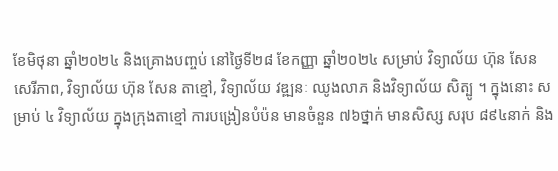ខែមិថុនា ឆ្នាំ២០២៤ និងគ្រោងបញ្ចប់ នៅថ្ងៃទី២៨ ខែកញ្ញា ឆ្នាំ២០២៤ សម្រាប់ វិទ្យាល័យ ហ៊ុន សែន សេរីភាព, វិទ្យាល័យ ហ៊ុន សែន តាខ្មៅ, វិទ្យាល័យ វឌ្ឍនៈ ឈូងលាភ និងវិទ្យាល័យ សិត្បូ ។ ក្នុងនោះ សម្រាប់ ៤ វិទ្យាល័យ ក្នុងក្រុងតាខ្មៅ ការបង្រៀនបំប៉ន មានចំនួន ៧៦ថ្នាក់ មានសិស្ស សរុប ៨៩៤នាក់ និង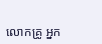លោកគ្រូ អ្នក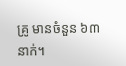គ្រូ មានចំនួន ៦៣នាក់។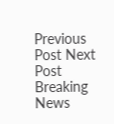Previous Post Next Post
Breaking News